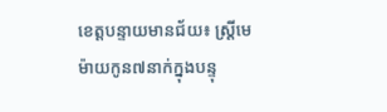ខេត្តបន្ទាយមានជ័យ៖ ស្ត្រីមេម៉ាយកូន៧នាក់ក្នុងបន្ទុ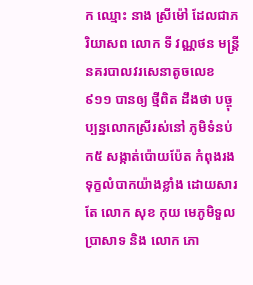ក ឈ្មោះ នាង ស្រីម៉ៅ ដែលជាភរិយាសព លោក ទី វណ្ណថន មន្ត្រីនគរបាលវរសេនាតូចលេខ៩១១ បានឲ្យ ថ្មីពិត ដឹងថា បច្ចុប្បន្នលោកស្រីរស់នៅ ភូមិទំនប់ក៥ សង្កាត់ប៉ោយប៉ែត កំពុងរងទុក្ខលំបាកយ៉ាងខ្លាំង ដោយសារតែ លោក សុខ កុយ មេភូមិទួលប្រាសាទ និង លោក ភោ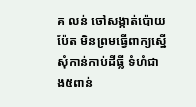គ លន់ ចៅសង្កាត់ប៉ោយប៉ែត មិនព្រមធ្វើពាក្យស្នើសុំកាន់កាប់ដីធ្លី ទំហំជាង៥ពាន់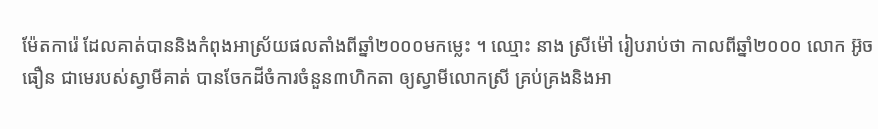ម៉ែតការ៉េ ដែលគាត់បាននិងកំពុងអាស្រ័យផលតាំងពីឆ្នាំ២០០០មកម្លេះ ។ ឈ្មោះ នាង ស្រីម៉ៅ រៀបរាប់ថា កាលពីឆ្នាំ២០០០ លោក អ៊ូច ធឿន ជាមេរបស់ស្វាមីគាត់ បានចែកដីចំការចំនួន៣ហិកតា ឲ្យស្វាមីលោកស្រី គ្រប់គ្រងនិងអា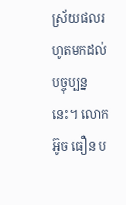ស្រ័យផលរហូតមកដល់បច្ចុប្បន្ននេះ។ លោក អ៊ូច ធឿន ប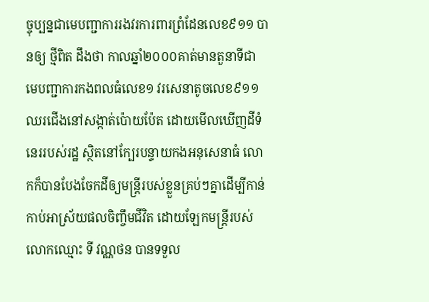ច្ចុប្បន្នជាមេបញ្ជាការរងវរការពារព្រំដែនលេខ៩១១ បានឲ្យ ថ្មីពិត ដឹងថា កាលឆ្នាំ២០០០គាត់មានតួនាទីជា មេបញ្ជាការកងពលធំលេខ១ វរសេនាតូចលេខ៩១១ ឈរជើងនៅសង្កាត់ប៉ោយប៉ែត ដោយមើលឃើញដីទំនេររបស់រដ្ឋ ស្ថិតនៅក្បែរបន្ទាយកងអនុសេនាធំ លោកក៏បានបែងចែកដីឲ្យមន្ត្រីរបស់ខ្លួនគ្រប់ៗគ្នាដើម្បីកាន់កាប់អាស្រ័យផលចិញ្ចឹមជីវិត ដោយឡែកមន្ត្រីរបស់លោកឈ្មោះ ទី វណ្ណថន បានទទួល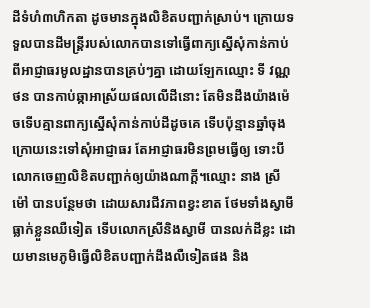ដីទំហំ៣ហិកតា ដូចមានក្នុងលិខិតបញ្ជាក់ស្រាប់។ ក្រោយទទួលបានដីមន្ត្រីរបស់លោកបានទៅធ្វើពាក្យស្នើសុំកាន់កាប់ពីអាជ្ញាធរមូលដ្ឋានបានគ្រប់ៗគ្នា ដោយឡែកឈ្មោះ ទី វណ្ណថន បានកាប់ឆ្កាអាស្រ័យផលលើដីនោះ តែមិនដឹងយ៉ាងម៉េចទើបគ្មានពាក្យស្នើសុំកាន់កាប់ដីដូចគេ ទើបប៉ុន្មានឆ្នាំចុងក្រោយនេះទៅសុំអាជ្ញាធរ តែអាជ្ញាធរមិនព្រមធ្វើឲ្យ ទោះបីលោកចេញលិខិតបញ្ជាក់ឲ្យយ៉ាងណាក្តី។ឈ្មោះ នាង ស្រីម៉ៅ បានបន្ថែមថា ដោយសារជីវភាពខ្វះខាត ថែមទាំងស្វាមីធ្លាក់ខ្លួនឈឺទៀត ទើបលោកស្រីនិងស្វាមី បានលក់ដីខ្លះ ដោយមានមេភូមិធ្វើលិខិតបញ្ជាក់ដឹងលឺទៀតផង និង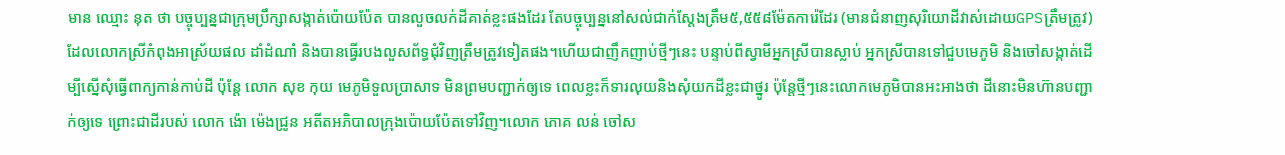មាន ឈ្មោះ នុត ថា បច្ចុប្បន្នជាក្រុមប្រឹក្សាសង្កាត់ប៉ោយប៉ែត បានលួចលក់ដីគាត់ខ្លះផងដែរ តែបច្ចុប្បន្ននៅសល់ជាក់ស្តែងត្រឹម៥,៥៥៨ម៉ែតការ៉េដែរ (មានជំនាញសុរិយោដីវាស់ដោយGPSត្រឹមត្រូវ) ដែលលោកស្រីកំពុងអាស្រ័យផល ដាំដំណាំ និងបានធ្វើរបងលួសព័ទ្ធជុំវិញត្រឹមត្រូវទៀតផង។ហើយជាញឹកញាប់ថ្មីៗនេះ បន្ទាប់ពីស្វាមីអ្នកស្រីបានស្លាប់ អ្នកស្រីបានទៅជួបមេភូមិ និងចៅសង្កាត់ដើម្បីស្នើសុំធ្វើពាក្យកាន់កាប់ដី ប៉ុន្តែ លោក សុខ កុយ មេភូមិទួលប្រាសាទ មិនព្រមបញ្ជាក់ឲ្យទេ ពេលខ្លះក៏ទារលុយនិងសុំយកដីខ្លះជាថ្នូរ ប៉ុន្តែថ្មីៗនេះលោកមេភូមិបានអះអាងថា ដីនោះមិនហ៊ានបញ្ជាក់ឲ្យទេ ព្រោះជាដីរបស់ លោក ង៉ោ ម៉េងជ្រូន អតីតអភិបាលក្រុងប៉ោយប៉ែតទៅវិញ។លោក ភោគ លន់ ចៅស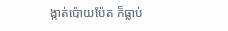ង្កាត់ប៉ោយប៉ែត ក៏ធ្លាប់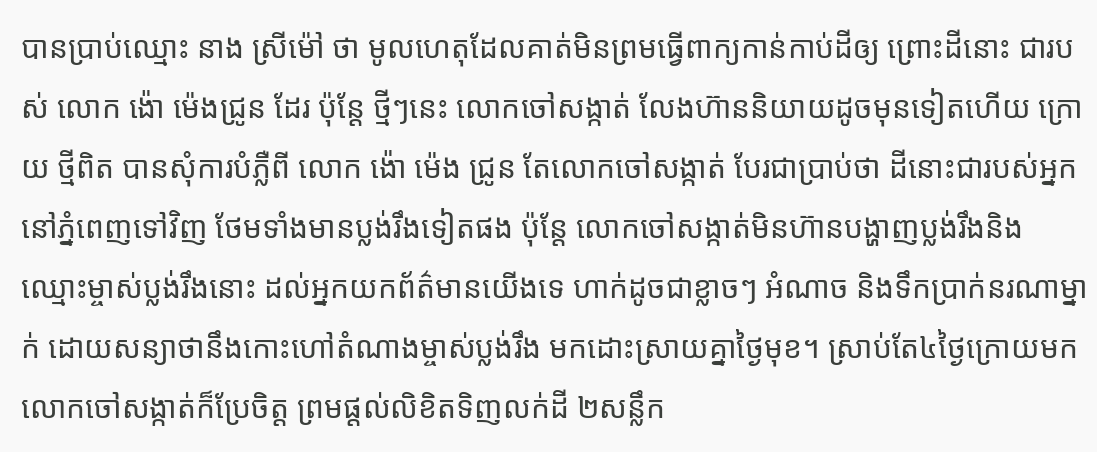បានប្រាប់ឈ្មោះ នាង ស្រីម៉ៅ ថា មូលហេតុដែលគាត់មិនព្រមធ្វើពាក្យកាន់កាប់ដីឲ្យ ព្រោះដីនោះ ជារបស់ លោក ង៉ោ ម៉េងជ្រូន ដែរ ប៉ុន្តែ ថ្មីៗនេះ លោកចៅសង្កាត់ លែងហ៊ាននិយាយដូចមុនទៀតហើយ ក្រោយ ថ្មីពិត បានសុំការបំភ្លឺពី លោក ង៉ោ ម៉េង ជ្រូន តែលោកចៅសង្កាត់ បែរជាប្រាប់ថា ដីនោះជារបស់អ្នកនៅភ្នំពេញទៅវិញ ថែមទាំងមានប្លង់រឹងទៀតផង ប៉ុន្តែ លោកចៅសង្កាត់មិនហ៊ានបង្ហាញប្លង់រឹងនិងឈ្មោះម្ចាស់ប្លង់រឹងនោះ ដល់អ្នកយកព័ត៌មានយើងទេ ហាក់ដូចជាខ្លាចៗ អំណាច និងទឹកប្រាក់នរណាម្នាក់ ដោយសន្យាថានឹងកោះហៅតំណាងម្ចាស់ប្លង់រឹង មកដោះស្រាយគ្នាថ្ងៃមុខ។ ស្រាប់តែ៤ថ្ងៃក្រោយមក លោកចៅសង្កាត់ក៏ប្រែចិត្ត ព្រមផ្តល់លិខិតទិញលក់ដី ២សន្លឹក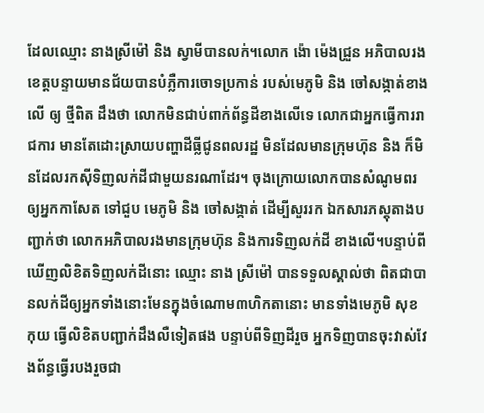ដែលឈ្មោះ នាងស្រីម៉ៅ និង ស្វាមីបានលក់។លោក ង៉ោ ម៉េងជ្រួន អភិបាលរងខេត្តបន្ទាយមានជ័យបានបំភ្លឺការចោទប្រកាន់ របស់មេភូមិ និង ចៅសង្កាត់ខាងលើ ឲ្យ ថ្មីពិត ដឹងថា លោកមិនជាប់ពាក់ព័ន្ធដីខាងលើទេ លោកជាអ្នកធ្វើការរាជការ មានតែដោះស្រាយបញ្ហាដីធ្លីជូនពលរដ្ឋ មិនដែលមានក្រុមហ៊ុន និង ក៏មិនដែលរកស៊ីទិញលក់ដីជាមួយនរណាដែរ។ ចុងក្រោយលោកបានសំណូមពរ ឲ្យអ្នកកាសែត ទៅជួប មេភូមិ និង ចៅសង្កាត់ ដើម្បីសួររក ឯកសារភស្តុតាងបញ្ជាក់ថា លោកអភិបាលរងមានក្រុមហ៊ុន និងការទិញលក់ដី ខាងលើ។បន្ទាប់ពីឃើញលិខិតទិញលក់ដីនោះ ឈ្មោះ នាង ស្រីម៉ៅ បានទទួលស្គាល់ថា ពិតជាបានលក់ដីឲ្យអ្នកទាំងនោះមែនក្នុងចំណោម៣ហិកតានោះ មានទាំងមេភូមិ សុខ កុយ ធ្វើលិខិតបញ្ជាក់ដឹងលឺទៀតផង បន្ទាប់ពីទិញដីរួច អ្នកទិញបានចុះវាស់វែងព័ន្ធធ្វើរបងរួចជា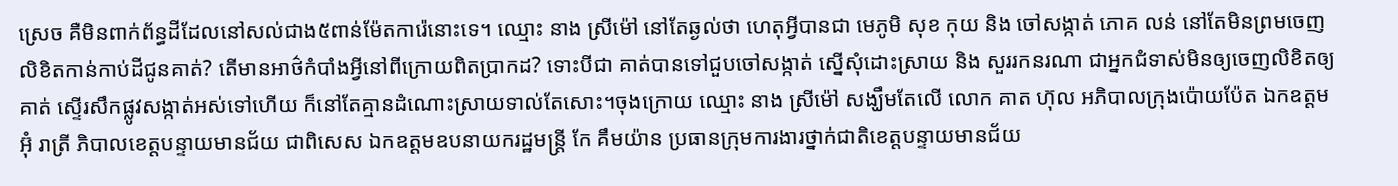ស្រេច គឺមិនពាក់ព័ន្ធដីដែលនៅសល់ជាង៥ពាន់ម៉ែតការ៉េនោះទេ។ ឈ្មោះ នាង ស្រីម៉ៅ នៅតែឆ្ងល់ថា ហេតុអ្វីបានជា មេភូមិ សុខ កុយ និង ចៅសង្កាត់ ភោគ លន់ នៅតែមិនព្រមចេញលិខិតកាន់កាប់ដីជូនគាត់? តើមានអាថ៌កំបាំងអ្វីនៅពីក្រោយពិតប្រាកដ? ទោះបីជា គាត់បានទៅជួបចៅសង្កាត់ ស្នើសុំដោះស្រាយ និង សួររកនរណា ជាអ្នកជំទាស់មិនឲ្យចេញលិខិតឲ្យគាត់ ស្ទើរសឹកផ្លូវសង្កាត់អស់ទៅហើយ ក៏នៅតែគ្មានដំណោះស្រាយទាល់តែសោះ។ចុងក្រោយ ឈ្មោះ នាង ស្រីម៉ៅ សង្ឃឹមតែលើ លោក គាត ហ៊ុល អភិបាលក្រុងប៉ោយប៉ែត ឯកឧត្តម អ៊ុំ រាត្រី ភិបាលខេត្តបន្ទាយមានជ័យ ជាពិសេស ឯកឧត្តមឧបនាយករដ្ឋមន្ត្រី កែ គឹមយ៉ាន ប្រធានក្រុមការងារថ្នាក់ជាតិខេត្តបន្ទាយមានជ័យ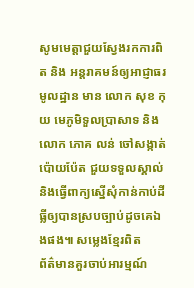សូមមេត្តាជួយស្វែងរកការពិត និង អន្តរាគមន៍ឲ្យអាជ្ញាធរមូលដ្ឋាន មាន លោក សុខ កុយ មេភូមិទួលប្រាសាទ និង លោក ភោគ លន់ ចៅសង្កាត់ប៉ោយប៉ែត ជួយទទួលស្គាល់ និងធ្វើពាក្យស្នើសុំកាន់កាប់ដីធ្លីឲ្យបានស្របច្បាប់ដូចគេឯងផង៕ សម្លេងខ្មែរពិត
ព័ត៌មានគួរចាប់អារម្មណ៍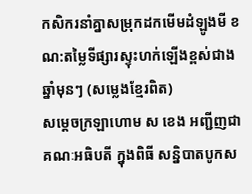កសិករនាំគ្នាសម្រុកដកមើមដំឡូងមី ខណ:តម្លៃទីផ្សារស្ទុះហក់ឡើងខ្ពស់ជាងឆ្នាំមុនៗ (សម្លេងខ្មែរពិត)
សម្តេចក្រឡាហោម ស ខេង អញ្ជីញជាគណៈអធិបតី ក្នុងពិធី សន្និបាតបូកស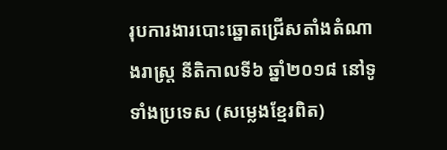រុបការងារបោះឆ្នោតជ្រើសតាំងតំណាងរាស្ត្រ នីតិកាលទី៦ ឆ្នាំ២០១៨ នៅទូទាំងប្រទេស (សម្លេងខ្មែរពិត)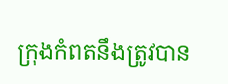ក្រុងកំពតនឹងត្រូវបាន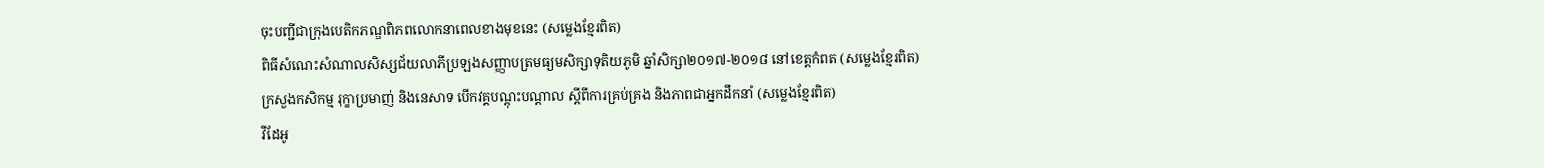ចុះបញ្ជីជាក្រុងបេតិកភណ្ឌពិភពលោកនាពេលខាងមុខនេះ (សម្លេងខ្មែរពិត)
ពិធីសំណេះសំណាលសិស្សជ័យលាភីប្រឡងសញ្ញាបត្រមធ្យមសិក្សាទុតិយភូមិ ឆ្នាំសិក្សា២០១៧-២០១៨ នៅខេត្តកំពត (សម្លេងខ្មែរពិត)
ក្រសួងកសិកម្ម រុក្ខាប្រមាញ់ និងនេសាទ បើកវគ្គបណ្តុះបណ្តាល ស្តីពីការគ្រប់គ្រង និងភាពជាអ្នកដឹកនាំ (សម្លេងខ្មែរពិត)
វីដែអូ